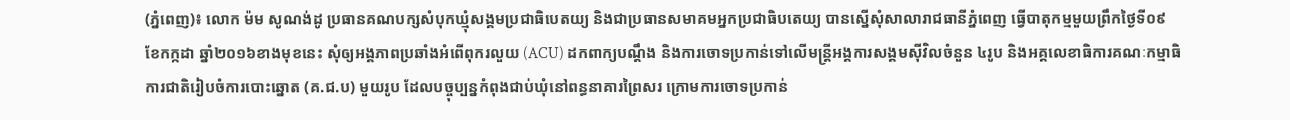(ភ្នំពេញ)៖ លោក ម៉ម សូណង់ដូ ប្រធានគណបក្សសំបុកឃ្មុំសង្គមប្រជាធិបេតយ្យ និងជាប្រធានសមាគមអ្នកប្រជាធិបតេយ្យ បានស្នើសុំសាលារាជធានីភ្នំពេញ ធ្វើបាតុកម្មមួយព្រឹកថ្ងៃទី០៩ ខែកក្កដា ឆ្នាំ២០១៦ខាងមុខនេះ សុំឲ្យអង្គភាពប្រឆាំងអំពើពុករលួយ (ACU) ដកពាក្យបណ្តឹង និងការចោទប្រកាន់ទៅលើមន្រ្តីអង្គការសង្គមស៊ីវិលចំនួន ៤រូប និងអគ្គលេខាធិការគណៈកម្មាធិការជាតិរៀបចំការបោះឆ្នោត (គ.ជ.ប) មួយរូប ដែលបច្ចុប្បន្នកំពុងជាប់ឃុំនៅពន្ធនាគារព្រៃសរ ក្រោមការចោទប្រកាន់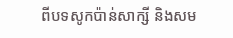ពីបទសូកប៉ាន់សាក្សី និងសម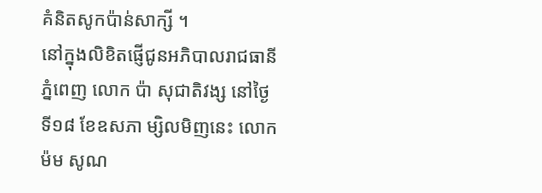គំនិតសូកប៉ាន់សាក្សី ។
នៅក្នុងលិខិតផ្ញើជូនអភិបាលរាជធានីភ្នំពេញ លោក ប៉ា សុជាតិវង្ស នៅថ្ងៃទី១៨ ខែឧសភា ម្សិលមិញនេះ លោក ម៉ម សូណ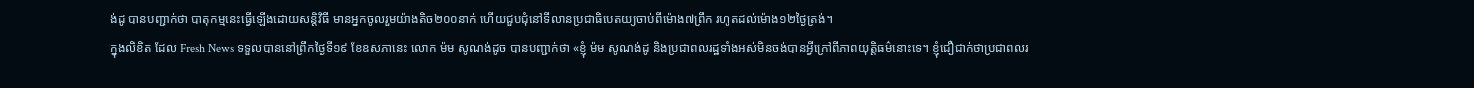ង់ដូ បានបញ្ជាក់ថា បាតុកម្មនេះធ្វើឡើងដោយសន្តិវិធី មានអ្នកចូលរួមយ៉ាងតិច២០០នាក់ ហើយជួបជុំនៅទីលានប្រជាធិបេតយ្យចាប់ពីម៉ោង៧ព្រឹក រហូតដល់ម៉ោង១២ថ្ងៃត្រង់។
ក្នុងលិខិត ដែល Fresh News ទទួលបាននៅព្រឹកថ្ងៃទី១៩ ខែឧសភានេះ លោក ម៉ម សូណង់ដូច បានបញ្ជាក់ថា «ខ្ញុំ ម៉ម សូណង់ដូ និងប្រជាពលរដ្ឋទាំងអស់មិនចង់បានអ្វីក្រៅពីភាពយុត្តិធម៌នោះទេ។ ខ្ញុំជឿជាក់ថាប្រជាពលរ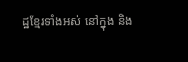ដ្ឋខ្មែរទាំងអស់ នៅក្នុង និង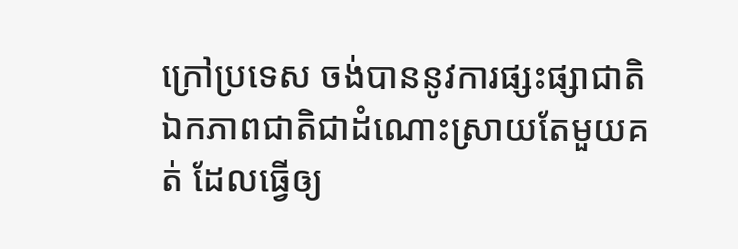ក្រៅប្រទេស ចង់បាននូវការផ្សះផ្សាជាតិ ឯកភាពជាតិជាដំណោះស្រាយតែមួយគត់ ដែលធ្វើឲ្យ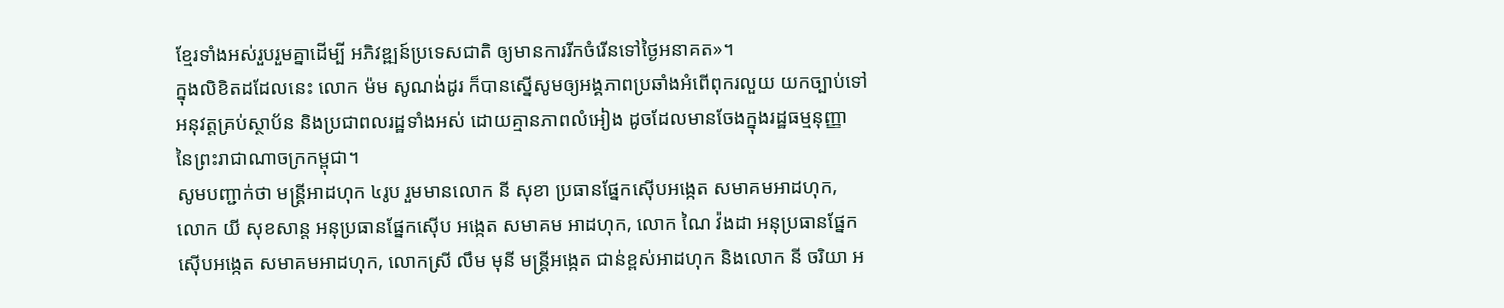ខ្មែរទាំងអស់រួបរួមគ្នាដើម្បី អភិវឌ្ឍន៍ប្រទេសជាតិ ឲ្យមានការរីកចំរើនទៅថ្ងៃអនាគត»។
ក្នុងលិខិតដដែលនេះ លោក ម៉ម សូណង់ដូរ ក៏បានស្នើសូមឲ្យអង្គភាពប្រឆាំងអំពើពុករលួយ យកច្បាប់ទៅអនុវត្តគ្រប់ស្ថាប័ន និងប្រជាពលរដ្ឋទាំងអស់ ដោយគ្មានភាពលំអៀង ដូចដែលមានចែងក្នុងរដ្ឋធម្មនុញ្ញា នៃព្រះរាជាណាចក្រកម្ពុជា។
សូមបញ្ជាក់ថា មន្រ្តីអាដហុក ៤រូប រួមមានលោក នី សុខា ប្រធានផ្នែកស៊ើបអង្កេត សមាគមអាដហុក, លោក យី សុខសាន្ត អនុប្រធានផ្នែកស៊ើប អង្កេត សមាគម អាដហុក, លោក ណៃ វ៉ងដា អនុប្រធានផ្នែកស៊ើបអង្កេត សមាគមអាដហុក, លោកស្រី លឹម មុនី មន្រ្តីអង្កេត ជាន់ខ្ពស់អាដហុក និងលោក នី ចរិយា អ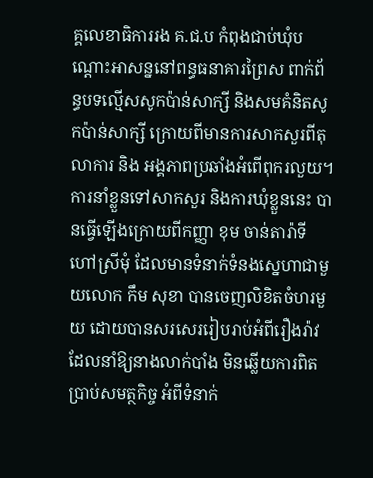គ្គលេខាធិការរង គ.ជ.ប កំពុងជាប់ឃុំបណ្តោះអាសន្ននៅពន្ធធនាគារព្រៃស ពាក់ព័ន្ធបទល្មើសសូកប៉ាន់សាក្សី និងសមគំនិតសូកប៉ាន់សាក្សី ក្រោយពីមានការសាកសួរពីតុលាការ និង អង្គភាពប្រឆាំងអំពើពុករលួយ។
ការនាំខ្លួនទៅសាកសួរ និងការឃុំខ្លួននេះ បានធ្វើឡើងក្រោយពីកញ្ញា ខុម ចាន់តារ៉ាទី ហៅស្រីមុំ ដែលមានទំនាក់ទំនងស្នេហាជាមួយលោក កឹម សុខា បានចេញលិខិតចំហរមួយ ដោយបានសរសេររៀបរាប់អំពីរឿងរ៉ាវ ដែលនាំឱ្យនាងលាក់បាំង មិនឆ្លើយការពិតប្រាប់សមត្ថកិច្ច អំពីទំនាក់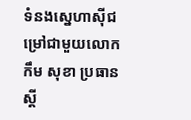ទំនងស្នេហាស៊ីជម្រៅជាមួយលោក កឹម សុខា ប្រធានស្តី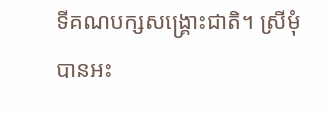ទីគណបក្សសង្រ្គោះជាតិ។ ស្រីមុំ បានអះ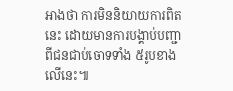អាងថា ការមិននិយាយការពិតនេះ ដោយមានការបង្គាប់បញ្ជាពីជនជាប់ចោទទាំង ៥រូបខាងលើនេះ៕